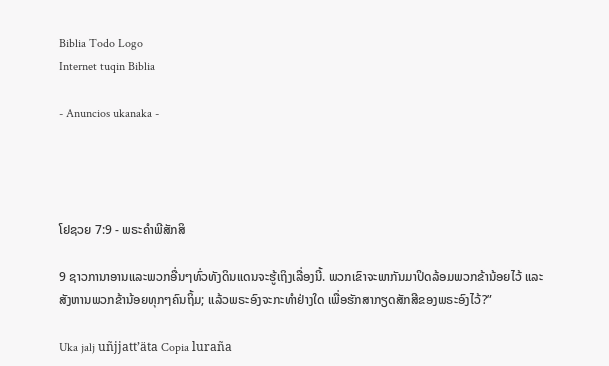Biblia Todo Logo
Internet tuqin Biblia

- Anuncios ukanaka -




ໂຢຊວຍ 7:9 - ພຣະຄຳພີສັກສິ

9 ຊາວການາອານແລະພວກອື່ນໆທົ່ວທັງດິນແດນຈະຮູ້ເຖິງເລື່ອງນີ້. ພວກເຂົາຈະພາກັນມາປິດລ້ອມພວກຂ້ານ້ອຍໄວ້ ແລະສັງຫານພວກຂ້ານ້ອຍທຸກໆຄົນຖິ້ມ; ແລ້ວພຣະອົງຈະກະທຳຢ່າງໃດ ເພື່ອຮັກສາກຽດສັກສີຂອງພຣະອົງໄວ້?”

Uka jalj uñjjattʼäta Copia luraña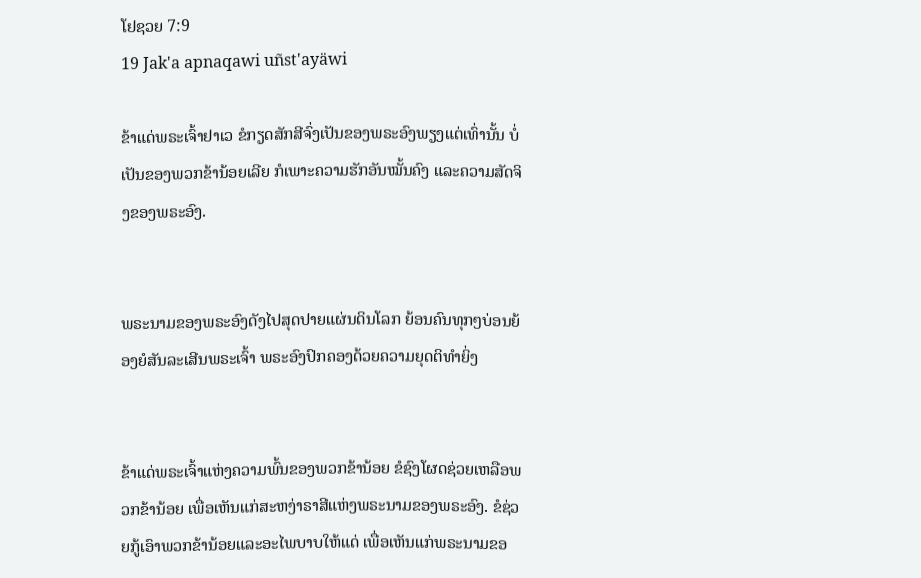ໂຢຊວຍ 7:9
19 Jak'a apnaqawi uñst'ayäwi

ຂ້າແດ່ພຣະເຈົ້າຢາເວ ຂໍກຽດສັກສີຈົ່ງເປັນຂອງພຣະອົງພຽງແຕ່ເທົ່ານັ້ນ ບໍ່ເປັນຂອງພວກຂ້ານ້ອຍເລີຍ ກໍເພາະຄວາມຮັກອັນໝັ້ນຄົງ ແລະຄວາມສັດຈິງຂອງພຣະອົງ.


ພຣະນາມຂອງພຣະອົງດັງໄປສຸດປາຍແຜ່ນດິນໂລກ ຍ້ອນຄົນທຸກໆບ່ອນຍ້ອງຍໍສັນລະເສີນພຣະເຈົ້າ ພຣະອົງປົກຄອງດ້ວຍຄວາມຍຸດຕິທຳຍິ່ງ


ຂ້າແດ່ພຣະເຈົ້າແຫ່ງຄວາມພົ້ນຂອງພວກຂ້ານ້ອຍ ຂໍຊົງໂຜດຊ່ວຍເຫລືອພວກຂ້ານ້ອຍ ເພື່ອເຫັນແກ່ສະຫງ່າຣາສີແຫ່ງພຣະນາມຂອງພຣະອົງ. ຂໍຊ່ວຍກູ້ເອົາພວກຂ້ານ້ອຍແລະອະໄພບາບໃຫ້ແດ່ ເພື່ອເຫັນແກ່ພຣະນາມຂອ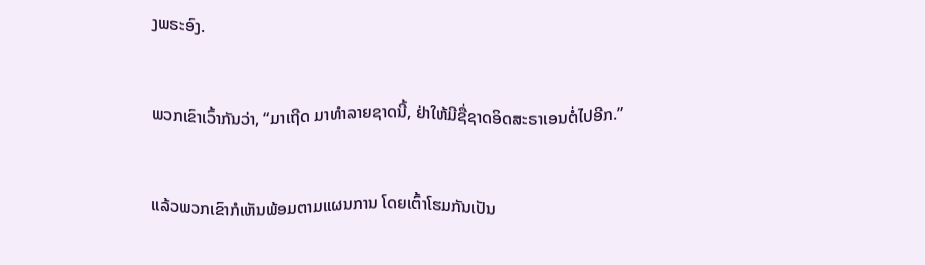ງພຣະອົງ.


ພວກເຂົາເວົ້າກັນວ່າ, “ມາເຖີດ ມາທຳລາຍຊາດນີ້, ຢ່າໃຫ້ມີຊື່ຊາດອິດສະຣາເອນຕໍ່ໄປອີກ.”


ແລ້ວພວກເຂົາກໍເຫັນພ້ອມຕາມແຜນການ ໂດຍເຕົ້າໂຮມກັນເປັນ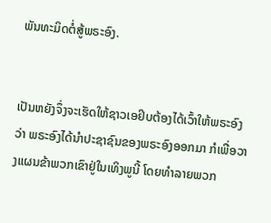ພັນທະມິດຕໍ່ສູ້ພຣະອົງ.


ເປັນຫຍັງຈຶ່ງຈະເຮັດໃຫ້ຊາວເອຢິບຕ້ອງໄດ້ເວົ້າໃຫ້ພຣະອົງວ່າ ພຣະອົງໄດ້ນຳປະຊາຊົນຂອງພຣະອົງອອກມາ ກໍເພື່ອວາງແຜນຂ້າພວກເຂົາຢູ່ໃນເທິງພູນີ້ ໂດຍທຳລາຍພວກ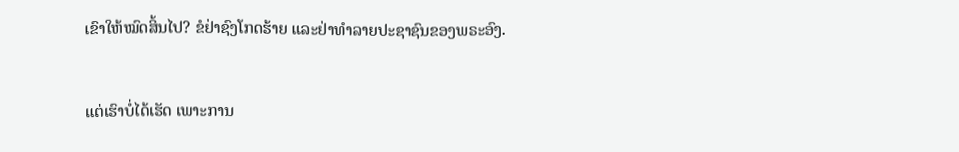ເຂົາໃຫ້ໝົດສິ້ນໄປ? ຂໍຢ່າຊົງໂກດຮ້າຍ ແລະຢ່າທຳລາຍປະຊາຊົນຂອງພຣະອົງ.


ແຕ່ເຮົາບໍ່ໄດ້ເຮັດ ເພາະການ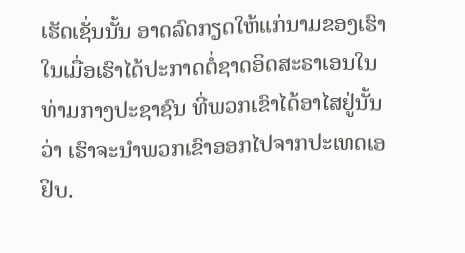ເຮັດເຊັ່ນນັ້ນ ອາດລົດກຽດໃຫ້ແກ່ນາມຂອງເຮົາ ໃນເມື່ອເຮົາໄດ້ປະກາດຕໍ່ຊາດອິດສະຣາເອນໃນທ່າມກາງປະຊາຊົນ ທີ່ພວກເຂົາໄດ້ອາໄສຢູ່ນັ້ນວ່າ ເຮົາຈະນຳພວກເຂົາອອກໄປຈາກປະເທດເອຢິບ.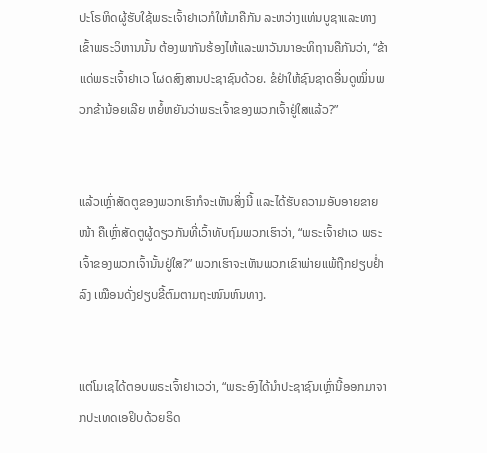ປະໂຣຫິດຜູ້ຮັບໃຊ້ພຣະເຈົ້າຢາເວກໍໃຫ້ມາຄືກັນ ລະຫວ່າງແທ່ນບູຊາແລະທາງເຂົ້າພຣະວິຫານນັ້ນ ຕ້ອງພາກັນຮ້ອງໄຫ້ແລະພາວັນນາອະທິຖານຄືກັນວ່າ, “ຂ້າແດ່ພຣະເຈົ້າຢາເວ ໂຜດສົງສານປະຊາຊົນດ້ວຍ. ຂໍຢ່າໃຫ້ຊົນຊາດອື່ນດູໝິ່ນພວກຂ້ານ້ອຍເລີຍ ຫຍໍ້ຫຍັນວ່າພຣະເຈົ້າຂອງພວກເຈົ້າຢູ່ໃສແລ້ວ?”


ແລ້ວເຫຼົ່າສັດຕູຂອງພວກເຮົາກໍຈະເຫັນສິ່ງນີ້ ແລະໄດ້ຮັບຄວາມອັບອາຍຂາຍໜ້າ ຄືເຫຼົ່າສັດຕູຜູ້ດຽວກັນທີ່ເວົ້າທັບຖົມພວກເຮົາວ່າ, “ພຣະເຈົ້າຢາເວ ພຣະເຈົ້າຂອງພວກເຈົ້ານັ້ນຢູ່ໃສ?” ພວກເຮົາຈະເຫັນພວກເຂົາພ່າຍແພ້ຖືກຢຽບຢໍ່າລົງ ເໝືອນດັ່ງຢຽບຂີ້ຕົມຕາມຖະໜົນຫົນທາງ.


ແຕ່ໂມເຊໄດ້ຕອບພຣະເຈົ້າຢາເວວ່າ, “ພຣະອົງໄດ້ນຳປະຊາຊົນເຫຼົ່ານີ້ອອກມາຈາກປະເທດເອຢິບດ້ວຍຣິດ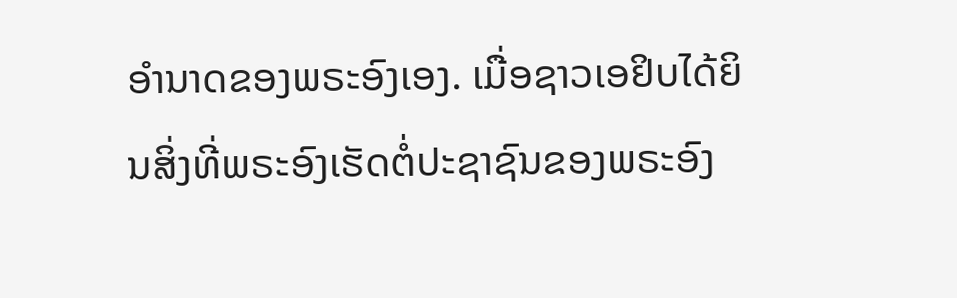ອຳນາດຂອງພຣະອົງເອງ. ເມື່ອຊາວເອຢິບໄດ້ຍິນສິ່ງທີ່ພຣະອົງເຮັດຕໍ່ປະຊາຊົນຂອງພຣະອົງ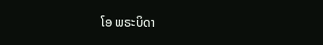ໂອ ພຣະບິດາ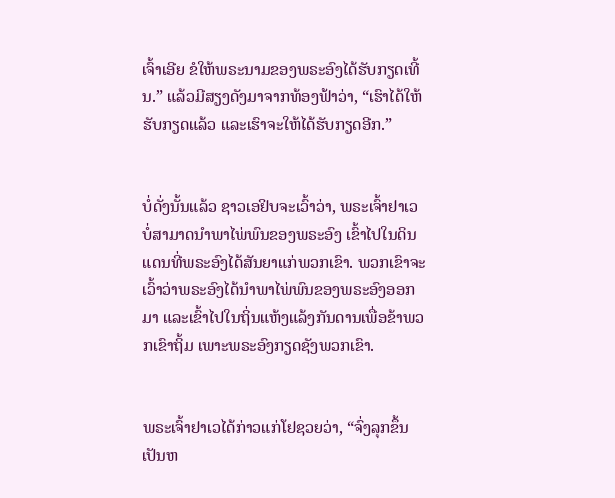ເຈົ້າເອີຍ ຂໍໃຫ້ພຣະນາມຂອງພຣະອົງໄດ້ຮັບກຽດເທີ້ນ.” ແລ້ວມີສຽງດັງມາຈາກທ້ອງຟ້າວ່າ, “ເຮົາໄດ້ໃຫ້ຮັບກຽດແລ້ວ ແລະເຮົາຈະໃຫ້ໄດ້ຮັບກຽດອີກ.”


ບໍ່ດັ່ງນັ້ນແລ້ວ ຊາວເອຢິບຈະເວົ້າວ່າ, ພຣະເຈົ້າຢາເວບໍ່ສາມາດນຳພາໄພ່ພົນຂອງພຣະອົງ ເຂົ້າໄປໃນດິນແດນທີ່ພຣະອົງໄດ້ສັນຍາແກ່ພວກເຂົາ. ພວກເຂົາຈະເວົ້າວ່າພຣະອົງໄດ້ນຳພາໄພ່ພົນຂອງພຣະອົງອອກມາ ແລະເຂົ້າໄປໃນຖິ່ນແຫ້ງແລ້ງກັນດານເພື່ອຂ້າພວກເຂົາຖິ້ມ ເພາະພຣະອົງກຽດຊັງພວກເຂົາ.


ພຣະເຈົ້າຢາເວໄດ້ກ່າວແກ່ໂຢຊວຍວ່າ, “ຈົ່ງລຸກຂຶ້ນ ເປັນຫ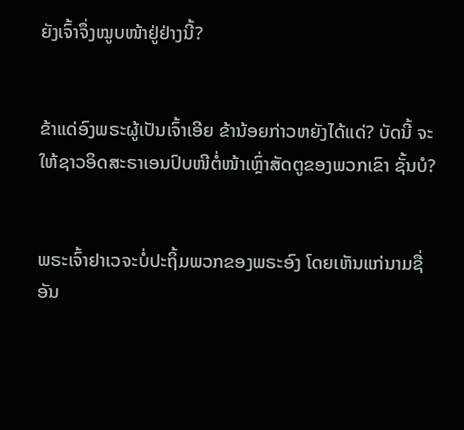ຍັງເຈົ້າຈຶ່ງໝູບໜ້າຢູ່ຢ່າງນີ້?


ຂ້າແດ່ອົງພຣະຜູ້ເປັນເຈົ້າເອີຍ ຂ້ານ້ອຍກ່າວຫຍັງໄດ້ແດ່? ບັດນີ້ ຈະໃຫ້ຊາວອິດສະຣາເອນປົບໜີຕໍ່ໜ້າເຫຼົ່າສັດຕູຂອງພວກເຂົາ ຊັ້ນບໍ?


ພຣະເຈົ້າຢາເວຈະບໍ່ປະຖິ້ມພວກຂອງພຣະອົງ ໂດຍເຫັນແກ່ນາມຊື່ອັນ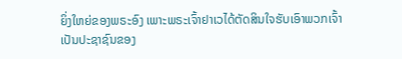ຍິ່ງໃຫຍ່ຂອງພຣະອົງ ເພາະພຣະເຈົ້າຢາເວໄດ້ຕັດສິນໃຈຮັບເອົາພວກເຈົ້າ ເປັນປະຊາຊົນຂອງ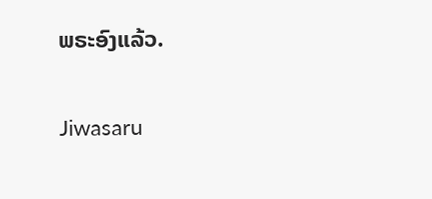ພຣະອົງແລ້ວ.


Jiwasaru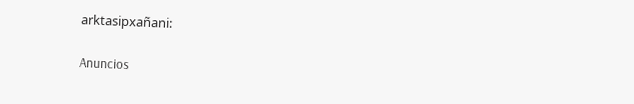arktasipxañani:

Anuncios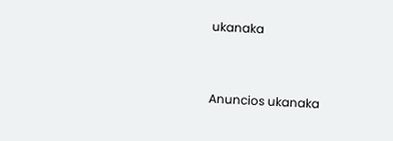ukanaka


Anuncios ukanaka